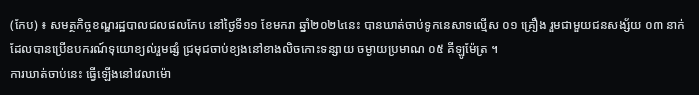(កែប) ៖ សមត្ថកិច្ចខណ្ឌរដ្ឋបាលជលផលកែប នៅថ្ងៃទី១១ ខែមករា ឆ្នាំ២០២៤នេះ បានឃាត់ចាប់ទូកនេសាទល្មើស ០១ គ្រឿង រួមជាមួយជនសង្ស័យ ០៣ នាក់ ដែលបានប្រើឧបករណ៍ទុយោខ្យល់រួមផ្សំ ជ្រមុជចាប់ខ្យងនៅខាងលិចកោះទន្សាយ ចម្ងាយប្រមាណ ០៥ គីឡូម៉ែត្រ ។
ការឃាត់ចាប់នេះ ធ្វើឡើងនៅវេលាម៉ោ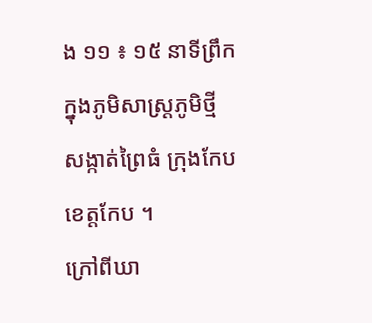ង ១១ ៖ ១៥ នាទីព្រឹក ក្នុងភូមិសាស្ត្រភូមិថ្មី សង្កាត់ព្រៃធំ ក្រុងកែប ខេត្តកែប ។
ក្រៅពីឃា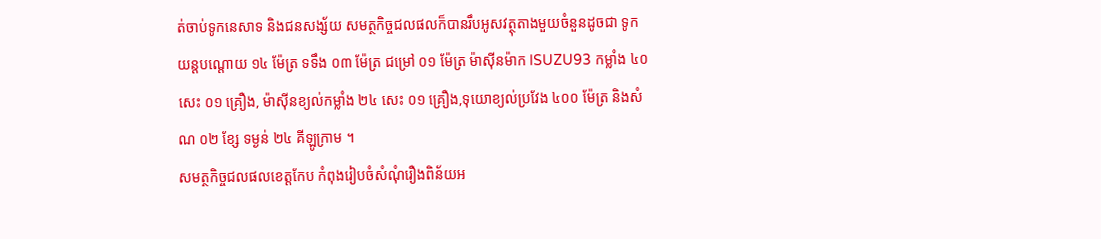ត់ចាប់ទូកនេសាទ និងជនសង្ស័យ សមត្ថកិច្ចជលផលក៏បានរឹបអូសវត្ថុតាងមួយចំនួនដូចជា ទូកយន្តបណ្តោយ ១៤ ម៉ែត្រ ទទឹង ០៣ ម៉ែត្រ ជម្រៅ ០១ ម៉ែត្រ ម៉ាស៊ីនម៉ាក ISUZU93 កម្លាំង ៤០ សេះ ០១ គ្រឿង, ម៉ាស៊ីនខ្យល់កម្លាំង ២៤ សេះ ០១ គ្រឿង,ទុយោខ្យល់ប្រវែង ៤០០ ម៉ែត្រ និងសំណ ០២ ខ្សែ ទម្ងន់ ២៤ គីឡូក្រាម ។
សមត្ថកិច្ចជលផលខេត្តកែប កំពុងរៀបចំសំណុំរឿងពិន័យអ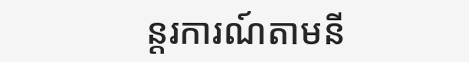ន្តរការណ៍តាមនី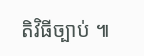តិវិធីច្បាប់ ៕